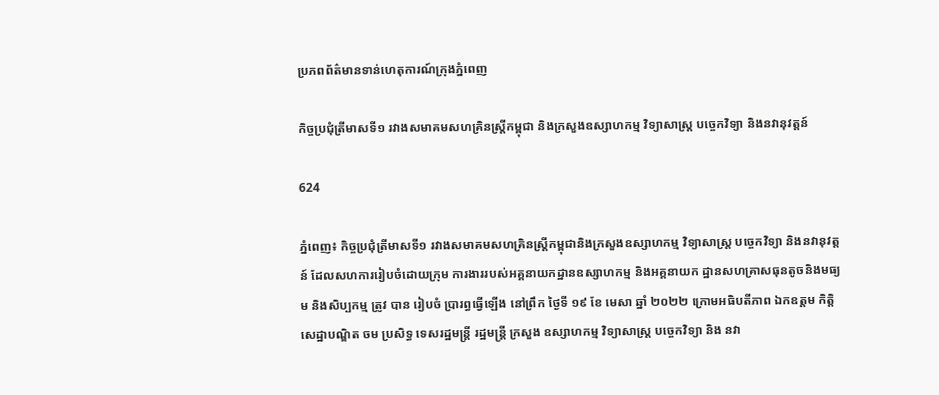ប្រភពព័ត៌មានទាន់ហេតុការណ៍ក្រុងភ្នំពេញ

កិច្ចប្រជុំត្រីមាសទី១ រវាងសមាគមសហគ្រិនស្ត្រីកម្ពុជា និងក្រសួងឧស្សាហកម្ម វិទ្យាសាស្ត្រ បច្ចេកវិទ្យា និងនវានុវត្តន៍

624

ភ្នំពេញ៖ កិច្ចប្រជុំត្រីមាសទី១ រវាងសមាគមសហគ្រិនស្ត្រីកម្ពុជានិងក្រសួងឧស្សាហកម្ម វិទ្យាសាស្ត្រ បច្ចេកវិទ្យា និងនវានុវត្តន៍ ដែលសហការរៀបចំដោយក្រុម ការងាររបស់អគ្គនាយកដ្ឋានឧស្សាហកម្ម និងអគ្គនាយក ដ្ឋានសហគ្រាសធុនតូចនិងមធ្យម និងសិប្បកម្ម ត្រូវ បាន រៀបចំ ប្រារព្ធធ្វេីឡេីង នៅព្រឹក ថ្ងៃទី ១៩ ខែ មេសា ឆ្នាំ ២០២២ ក្រោមអធិបតីភាព ឯកឧត្តម កិត្តិសេដ្ឋាបណ្ឌិត ចម ប្រសិទ្ធ ទេសរដ្ឋមន្រ្តី រដ្ឋមន្ត្រី ក្រសួង ឧស្សាហកម្ម វិទ្យាសាស្ត្រ បច្ចេកវិទ្យា និង នវា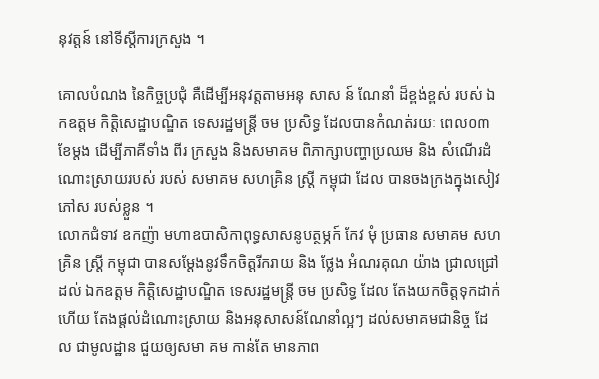នុវត្តន៍ នៅទីស្តីការក្រសួង ។

គោលបំណង នៃកិច្ចប្រជុំ គឺដេីម្បីអនុវត្តតាមអនុ សាស ន៍ ណែនាំ ដ៏ខ្ពង់ខ្ពស់ របស់ ឯកឧត្តម កិត្តិសេដ្ឋាបណ្ឌិត ទេសរដ្ឋមន្រ្តី ចម ប្រសិទ្ធ ដែលបានកំណត់រយៈ ពេល០៣ ខែម្ដង ដេីម្បីភាគីទាំង ពីរ ក្រសួង និងសមាគម ពិភាក្សាបញ្ហាប្រឈម និង សំណេីរដំណោះស្រាយរបស់ របស់ សមាគម សហគ្រិន ស្ត្រី កម្ពុជា ដែល បានចងក្រងក្នុងសៀវភៅស របស់ខ្លួន ។
លោកជំទាវ ឧកញ៉ា មហាឧបាសិកាពុទ្ធសាសនូបត្ថម្ភក៍ កែវ មុំ ប្រធាន សមាគម សហគ្រិន ស្ត្រី កម្ពុជា បានសម្តែងនូវទឹកចិត្តរីករាយ និង ថ្លែង អំណរគុណ យ៉ាង ជ្រាលជ្រៅ ដល់ ឯកឧត្តម កិត្តិសេដ្ឋាបណ្ឌិត ទេសរដ្ឋមន្រ្តី ចម ប្រសិទ្ធ ដែល តែងយកចិត្តទុកដាក់ ហេីយ តែងផ្តល់ដំណោះស្រាយ និងអនុសាសន៍ណែនាំល្អៗ ដល់សមាគមជានិច្ច ដែល ជាមូលដ្ឋាន ជួយឲ្យសមា គម កាន់តែ មានភាព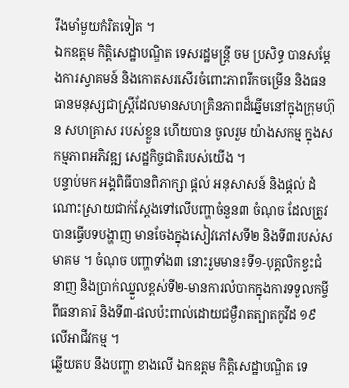រឹងមាំមួយកំរិតទៀត ។
ឯកឧត្តម កិត្តិសេដ្ឋាបណ្ឌិត ទេសរដ្ឋមន្រ្តី ចម ប្រសិទ្ធ បានសម្តែងការស្វាគមន៍ និងកោតសរសេីរចំពោះភាពរីកចម្រេីន និងធនធានមនុស្សជាស្ត្រីដែលមានសហគ្រិនភាពដ៏ឆ្នេីមនៅក្នុងក្រុមហ៊ុន សហគ្រាស របស់ខ្លួន ហេីយបាន ចូលរួម យ៉ាងសកម្ម ក្នុងសកម្មភាពអភិវឌ្ឍ សេដ្ឋកិច្ចជាតិរបស់យេីង ។
បន្ទាប់មក អង្គពិធីបានពិភាក្សា ផ្តល់ អនុសាសន៍ និងផ្តល់ ដំណោះស្រាយជាក់ស្តែងទៅលេីបញ្ហាចំនួន៣ ចំណុច ដែលត្រូវ បានធ្វេីបទបង្ហាញ មានចែងក្នុងសៀវភៅសទី២ និងទី៣របស់សមាគម ។ ចំណុច បញ្ហាទាំង៣ នោះរួមមាន៖ទី១-បុគ្គលិកខ្វះជំនាញ និងប្រាក់ឈ្នួលខ្ពស់ទី២-មានការលំបាកក្នុងការទទួលកម្ចីពីធនាគារ៑ និងទី៣-ផលប៉ះពាល់ដោយជម្ងឺរាតត្បាតកូវីដ ១៩ លើអាជីវកម្ម ។
ឆ្លេីយតប នឹងបញ្ហា ខាងលេី ឯកឧត្តម កិត្តិសេដ្ឋាបណ្ឌិត ទេ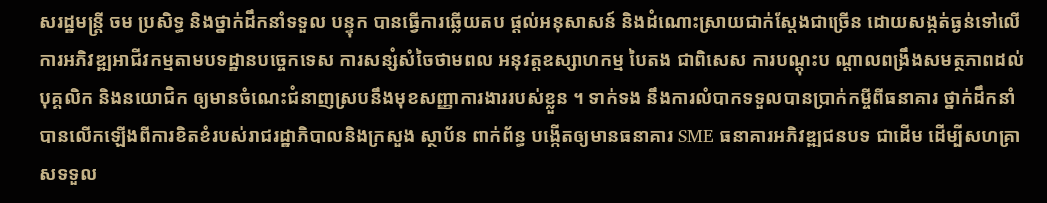សរដ្ឋមន្រ្តី ចម ប្រសិទ្ធ និងថ្នាក់ដឹកនាំទទួល បន្ទុក បានធ្វេីការឆ្លេីយតប ផ្តល់អនុសាសន៍ និងដំណោះស្រាយជាក់ស្តែងជាច្រេីន ដោយសង្កត់ធ្ងន់ទៅលេីការអភិវឌ្ឍអាជីវកម្មតាមបទដ្ឋានបច្ចេកទេស ការសន្សំសំចៃថាមពល អនុវត្តឧស្សាហកម្ម បៃតង ជាពិសេស ការបណ្តុះប ណ្តាលពង្រឹងសមត្ថភាពដល់បុគ្គលិក និងនយោជិក ឲ្យមានចំណេះជំនាញស្របនឹងមុខសញ្ញាការងាររបស់ខ្លួន ។ ទាក់ទង នឹងការលំបាកទទួលបានប្រាក់កម្ចីពីធនាគារ ថ្នាក់ដឹកនាំ បានលេីកឡេីងពីការខិតខំរបស់រាជរដ្ឋាភិបាលនិងក្រសួង ស្ថាប័ន ពាក់ព័ន្ធ បង្កេីតឲ្យមានធនាគារ SME ធនាគារអភិវឌ្ឍជនបទ ជាដេីម ដេីម្បីសហគ្រាសទទួល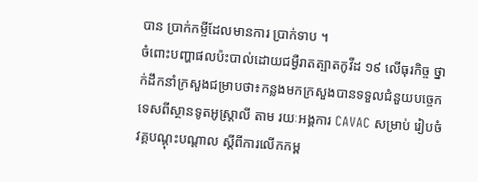បាន ប្រាក់កម្ចីដែលមានការ ប្រាក់ទាប ។
ចំពោះបញ្ហាផលប៉ះបាល់ដោយជម្ងឺរាតត្បាតកូវីដ ១៩ លើធុរកិច្ច ថ្នាក់ដឹកនាំក្រសួងជម្រាបថា៖កន្លងមកក្រសួងបានទទួលជំនួយបច្ចេកទេសពីស្ថានទូតអូស្ត្រាលី តាម រយៈអង្គការ CAVAC សម្រាប់ រៀបចំវគ្គបណ្តុះបណ្តាល ស្តីពីការលើកកម្ព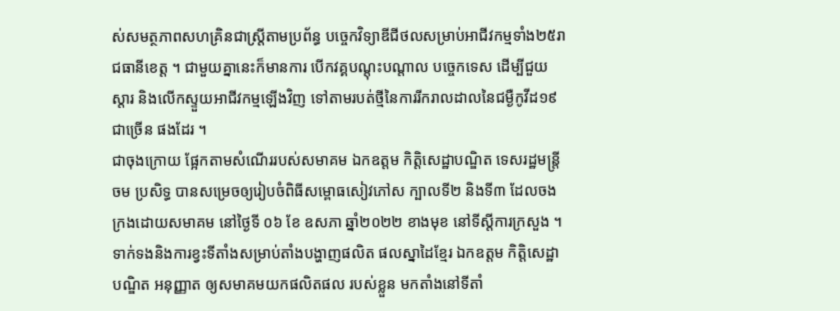ស់សមត្ថភាពសហគ្រិនជាស្ត្រីតាមប្រព័ន្ធ បច្ចេកវិទ្យាឌីជីថលសម្រាប់អាជីវកម្មទាំង២៥រាជធានីខេត្ត ។ ជាមួយគ្នានេះក៏មានការ បេីកវគ្គបណ្តុះបណ្តាល បច្ចេកទេស ដើម្បីជួយស្តារ និងលើកស្ទួយអាជីវកម្មឡើងវិញ ទៅតាមរបត់ថ្មីនៃការរីករាលដាលនៃជម្ងឺកូវីដ១៩ ជាច្រើន ផងដែរ ។
ជាចុងក្រោយ ផ្អែកតាមសំណេីររបស់សមាគម ឯកឧត្តម កិត្តិសេដ្ឋាបណ្ឌិត ទេសរដ្ឋមន្រ្តី ចម ប្រសិទ្ធ បានសម្រេចឲ្យរៀបចំពិធីសម្ពោធសៀវភៅស ក្បាលទី២ និងទី៣ ដែលចងក្រងដោយសមាគម នៅថ្ងៃទី ០៦ ខែ ឧសភា ឆ្នាំ២០២២ ខាងមុខ នៅទីស្តីការក្រសួង ។ ទាក់ទងនិងការខ្វះទីតាំងសម្រាប់តាំងបង្ហាញផលិត ផលស្នាដៃខ្មែរ ឯកឧត្តម កិត្តិសេដ្ឋាបណ្ឌិត អនុញ្ញាត ឲ្យសមាគមយកផលិតផល របស់ខ្លួន មកតាំងនៅទីតាំ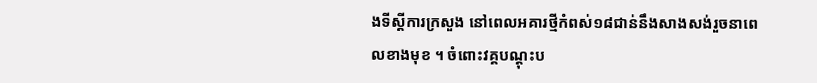ងទីស្តីការក្រសួង នៅពេលអគារថ្មីកំពស់១៨ជាន់នឹងសាងសង់រួចនាពេលខាងមុខ ។ ចំពោះវគ្គបណ្តុះប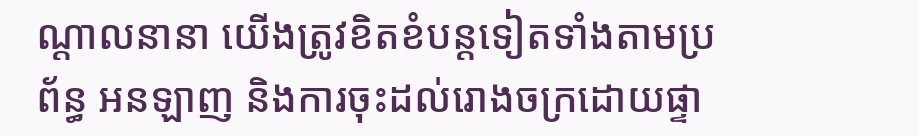ណ្តាលនានា យេីងត្រូវខិតខំបន្តទៀតទាំងតាមប្រព័ន្ធ អនឡាញ និងការចុះដល់រោងចក្រដោយផ្ទា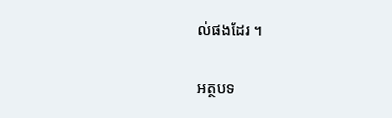ល់ផងដែរ ។

អត្ថបទ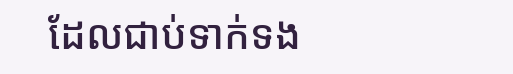ដែលជាប់ទាក់ទង